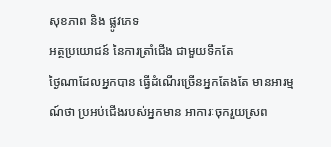សុខភាព និង ផ្លូវភេទ
អត្ថប្រយោជន៍ នៃការត្រាំជើង ជាមួយទឹកតែ
ថ្ងៃណាដែលអ្នកបាន ធ្វើដំណើរច្រើនអ្នកតែងតែ មានអារម្មណ៍ថា ប្រអប់ជើងរបស់អ្នកមាន អាការៈចុករួយស្រព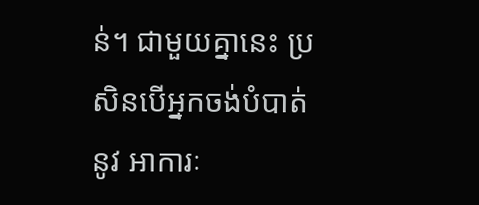ន់។ ជាមួយគ្នានេះ ប្រសិនបើអ្នកចង់បំបាត់នូវ អាការៈ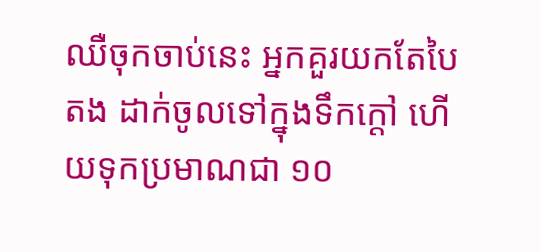ឈឺចុកចាប់នេះ អ្នកគួរយកតែបៃតង ដាក់ចូលទៅក្នុងទឹកក្តៅ ហើយទុកប្រមាណជា ១០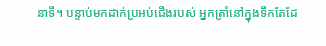នាទី។ បន្ទាប់មកដាក់ប្រអប់ជើងរបស់ អ្នកត្រាំនៅក្នុងទឹកតែដែ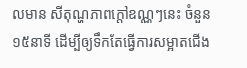លមាន សីតុណ្ហភាពក្តៅឧណ្ណៗនេះ ចំនួន ១៥នាទី ដើម្បីឲ្យទឹកតែធ្វើការសម្អាតជើង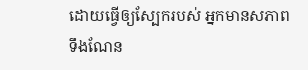ដោយធ្វើឲ្យស្បែករបស់ អ្នកមានសភាពទឹងណែន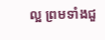ល្អ ព្រមទាំងជួ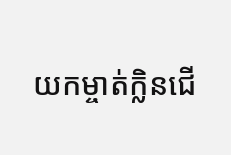យកម្ចាត់ក្លិនជើ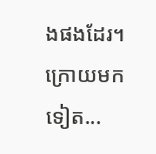ងផងដែរ។ ក្រោយមកទៀត...